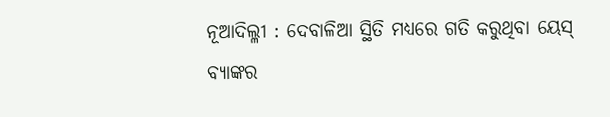ନୂଆଦିଲ୍ଳୀ : ଦେବାଳିଆ ସ୍ଥିତି ମଧ୍ୟରେ ଗତି କରୁଥିବା ୟେସ୍ ବ୍ୟାଙ୍କର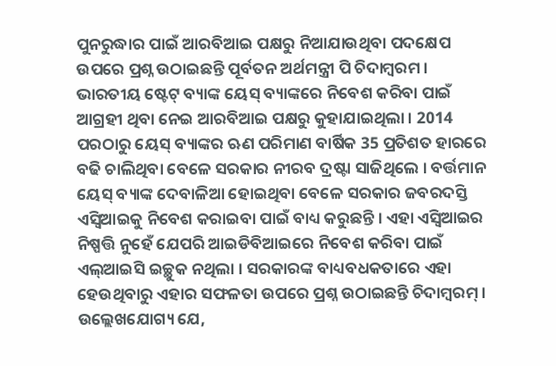ପୁନରୁଦ୍ଧାର ପାଇଁ ଆରବିଆଇ ପକ୍ଷରୁ ନିଆଯାଉଥିବା ପଦକ୍ଷେପ ଉପରେ ପ୍ରଶ୍ନ ଉଠାଇଛନ୍ତି ପୂର୍ବତନ ଅର୍ଥମନ୍ତ୍ରୀ ପି ଚିଦାମ୍ବରମ । ଭାରତୀୟ ଷ୍ଟେଟ୍ ବ୍ୟାଙ୍କ ୟେସ୍ ବ୍ୟାଙ୍କରେ ନିବେଶ କରିବା ପାଇଁ ଆଗ୍ରହୀ ଥିବା ନେଇ ଆରବିଆଇ ପକ୍ଷରୁ କୁହାଯାଇଥିଲା । 2014 ପରଠାରୁ ୟେସ୍ ବ୍ୟାଙ୍କର ଋଣ ପରିମାଣ ବାର୍ଷିକ 35 ପ୍ରତିଶତ ହାରରେ ବଢି ଚାଲିଥିବା ବେଳେ ସରକାର ନୀରବ ଦ୍ରଷ୍ଟା ସାଜିଥିଲେ । ବର୍ତ୍ତମାନ ୟେସ୍ ବ୍ୟାଙ୍କ ଦେବାଳିଆ ହୋଇଥିବା ବେଳେ ସରକାର ଜବରଦସ୍ତି ଏସ୍ବିଆଇକୁ ନିବେଶ କରାଇବା ପାଇଁ ବାଧ୍ୟ କରୁଛନ୍ତି । ଏହା ଏସ୍ବିଆଇର ନିଷ୍ପତ୍ତି ନୁହେଁ ଯେପରି ଆଇଡିବିଆଇରେ ନିବେଶ କରିବା ପାଇଁ ଏଲ୍ଆଇସି ଇଚ୍ଛୁକ ନଥିଲା । ସରକାରଙ୍କ ବାଧ୍ୟବଧକତାରେ ଏହା ହେଉଥିବାରୁ ଏହାର ସଫଳତା ଉପରେ ପ୍ରଶ୍ନ ଉଠାଇଛନ୍ତି ଚିଦାମ୍ବରମ୍ । ଉଲ୍ଲେଖଯୋଗ୍ୟ ଯେ,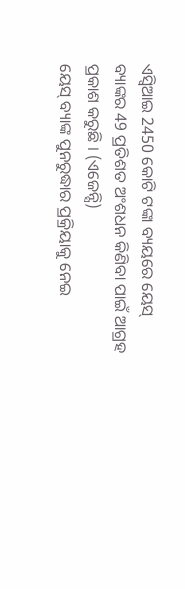ଏସ୍ବିଆଇ 2450 କୋଟି ଟଙ୍କା ବ୍ୟୟରେ ୟେସ୍ ବ୍ୟାଙ୍କର 49 ପ୍ରତିଶତ ଅଂଶଧନ କିଣିବା ପାଇଁ ଆଗ୍ରହ ପ୍ରକାଶ କରୁଛି । (ଏଜେନ୍ସି)
ୟେସ୍ ବ୍ୟାଙ୍କ ପୁନରୁଦ୍ଧାର ପ୍ରକ୍ରିୟାକୁ ନେଇ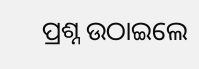ପ୍ରଶ୍ନ ଉଠାଇଲେ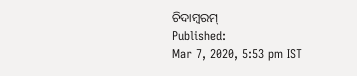ଚିଦାମ୍ବରମ୍
Published:
Mar 7, 2020, 5:53 pm IST